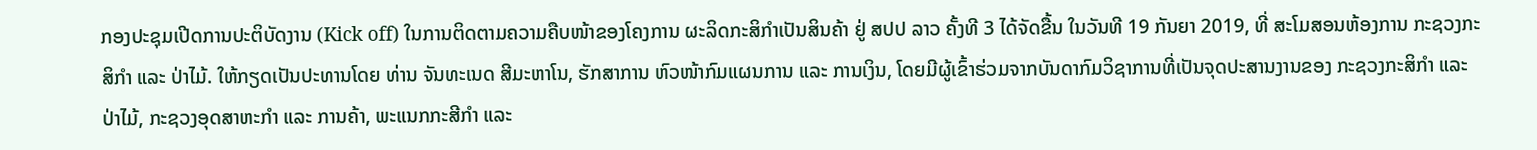ກອງປະຊຸມເປີດການປະຕິບັດງານ (Kick off) ໃນການຕິດຕາມຄວາມຄືບໜ້າຂອງໂຄງການ ຜະລິດກະສິກຳເປັນສິນຄ້າ ຢູ່ ສປປ ລາວ ຄັ້ງທີ 3 ໄດ້ຈັດຂື້ນ ໃນວັນທີ 19 ກັນຍາ 2019, ທີ່ ສະໂມສອນຫ້ອງການ ກະຊວງກະສິກຳ ແລະ ປ່າໄມ້. ໃຫ້ກຽດເປັນປະທານໂດຍ ທ່ານ ຈັນທະເນດ ສີມະຫາໂນ, ຮັກສາການ ຫົວໜ້າກົມແຜນການ ແລະ ການເງິນ, ໂດຍມີຜູ້ເຂົ້າຮ່ວມຈາກບັນດາກົມວິຊາການທີ່ເປັນຈຸດປະສານງານຂອງ ກະຊວງກະສິກຳ ແລະ ປ່າໄມ້, ກະຊວງອຸດສາຫະກຳ ແລະ ການຄ້າ, ພະແນກກະສີກຳ ແລະ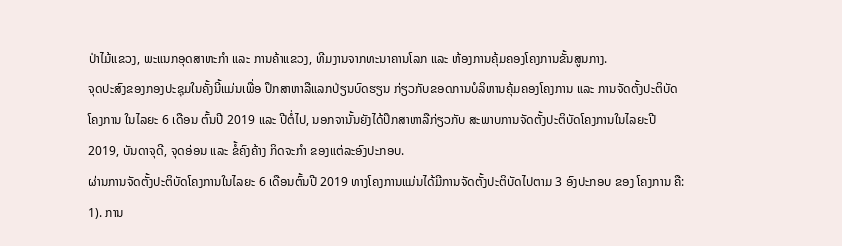ປ່າໄມ້ແຂວງ, ພະແນກອຸດສາຫະກຳ ແລະ ການຄ້າແຂວງ, ທີມງານຈາກທະນາຄານໂລກ ແລະ ຫ້ອງການຄຸ້ມຄອງໂຄງການຂັ້ນສູນກາງ.
ຈຸດປະສົງຂອງກອງປະຊຸມໃນຄັ້ງນີ້ແມ່ນເພື່ອ ປຶກສາຫາລືແລກປ່ຽນບົດຮຽນ ກ່ຽວກັບຂອດການບໍລິຫານຄຸ້ມຄອງໂຄງການ ແລະ ການຈັດຕັ້ງປະຕິບັດໂຄງການ ໃນໄລຍະ 6 ເດືອນ ຕົ້ນປີ 2019 ແລະ ປີຕໍ່ໄປ, ນອກຈານັ້ນຍັງໄດ້ປຶກສາຫາລືກ່ຽວກັບ ສະພາບການຈັດຕັ້ງປະຕິບັດໂຄງການໃນໄລຍະປີ 2019, ບັນດາຈຸດີ, ຈຸດອ່ອນ ແລະ ຂໍ້ຄົງຄ້າງ ກິດຈະກຳ ຂອງແຕ່ລະອົງປະກອບ.
ຜ່ານການຈັດຕັ້ງປະຕິບັດໂຄງການໃນໄລຍະ 6 ເດືອນຕົ້ນປີ 2019 ທາງໂຄງການແມ່ນໄດ້ມີການຈັດຕັ້ງປະຕິບັດໄປຕາມ 3 ອົງປະກອບ ຂອງ ໂຄງການ ຄື: 1). ການ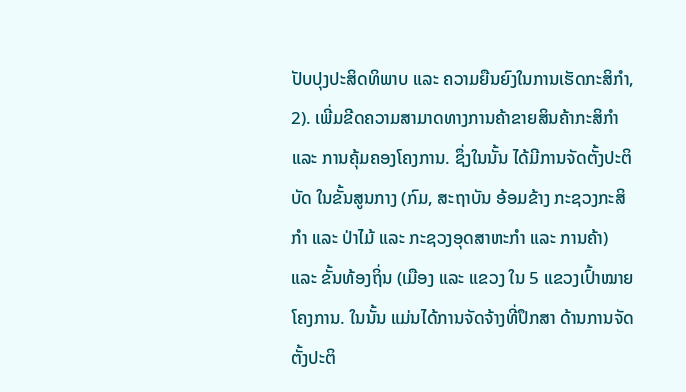ປັບປຸງປະສິດທິພາບ ແລະ ຄວາມຍືນຍົງໃນການເຮັດກະສິກຳ, 2). ເພີ່ມຂີດຄວາມສາມາດທາງການຄ້າຂາຍສິນຄ້າກະສິກຳ ແລະ ການຄຸ້ມຄອງໂຄງການ. ຊຶ່ງໃນນັ້ນ ໄດ້ມີການຈັດຕັ້ງປະຕິບັດ ໃນຂັ້ນສູນກາງ (ກົມ, ສະຖາບັນ ອ້ອມຂ້າງ ກະຊວງກະສິກຳ ແລະ ປ່າໄມ້ ແລະ ກະຊວງອຸດສາຫະກຳ ແລະ ການຄ້າ) ແລະ ຂັ້ນທ້ອງຖິ່ນ (ເມືອງ ແລະ ແຂວງ ໃນ 5 ແຂວງເປົ້າໝາຍໂຄງການ. ໃນນັ້ນ ແມ່ນໄດ້ການຈັດຈ້າງທີ່ປຶກສາ ດ້ານການຈັດຕັ້ງປະຕິ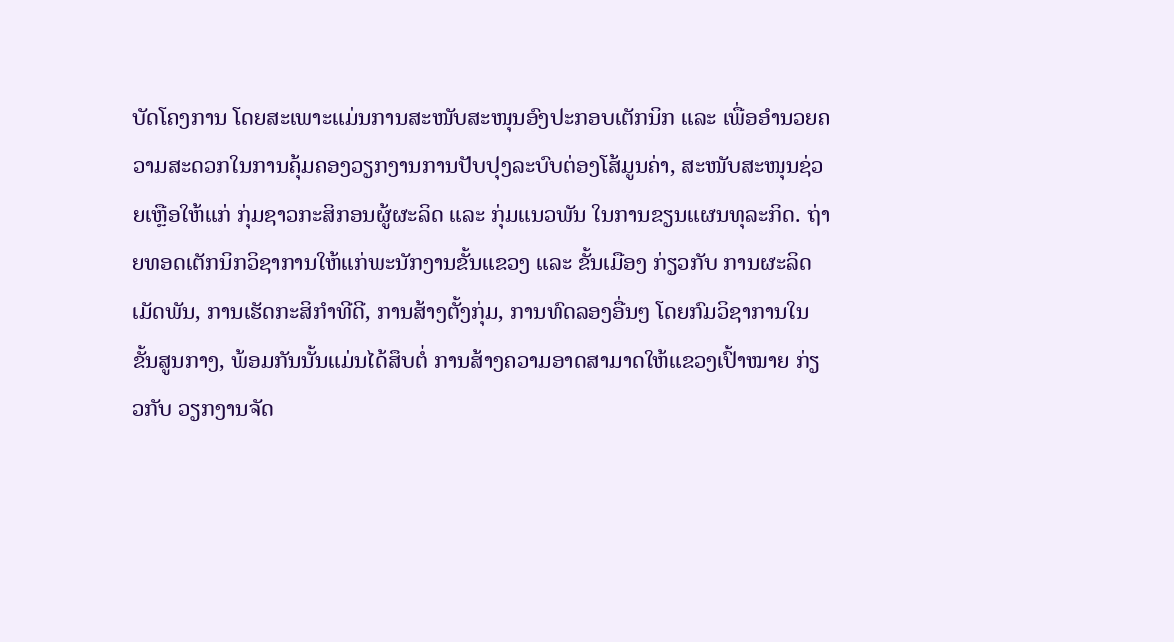ບັດໂຄງການ ໂດຍສະເພາະແມ່ນການສະໜັບສະໜຸນອົງປະກອບເຕັກນິກ ແລະ ເພື່ອອຳນວຍຄວາມສະດວກໃນການຄຸ້ມຄອງວຽກງານການປັບປຸງລະບົບຕ່ອງໂສ້ມູນຄ່າ, ສະໜັບສະໜຸນຊ່ວຍເຫຼືອໃຫ້ແກ່ ກຸ່ມຊາວກະສິກອນຜູ້ຜະລິດ ແລະ ກຸ່ມແນວພັນ ໃນການຂຽນແຜນທຸລະກິດ. ຖ່າຍທອດເຕັກນິກວິຊາການໃຫ້ແກ່ພະນັກງານຂັ້ນແຂວງ ແລະ ຂັ້ນເມືອງ ກ່ຽວກັບ ການຜະລິດເມັດພັນ, ການເຮັດກະສິກຳທີດີ, ການສ້າງຕັ້ງກຸ່ມ, ການທົດລອງອື່ນໆ ໂດຍກົມວິຊາການໃນຂັ້ນສູນກາງ, ພ້ອມກັນນັ້ນແມ່ນໄດ້ສຶບຕໍ່ ການສ້າງຄວາມອາດສາມາດໃຫ້ແຂວງເປົ້າໝາຍ ກ່ຽວກັບ ວຽກງານຈັດ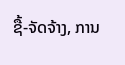ຊື້-ຈັດຈ້າງ, ການ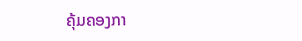ຄຸ້ມຄອງກາ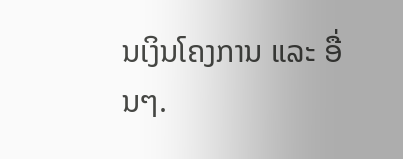ນເງິນໂຄງການ ແລະ ອື່ນໆ.